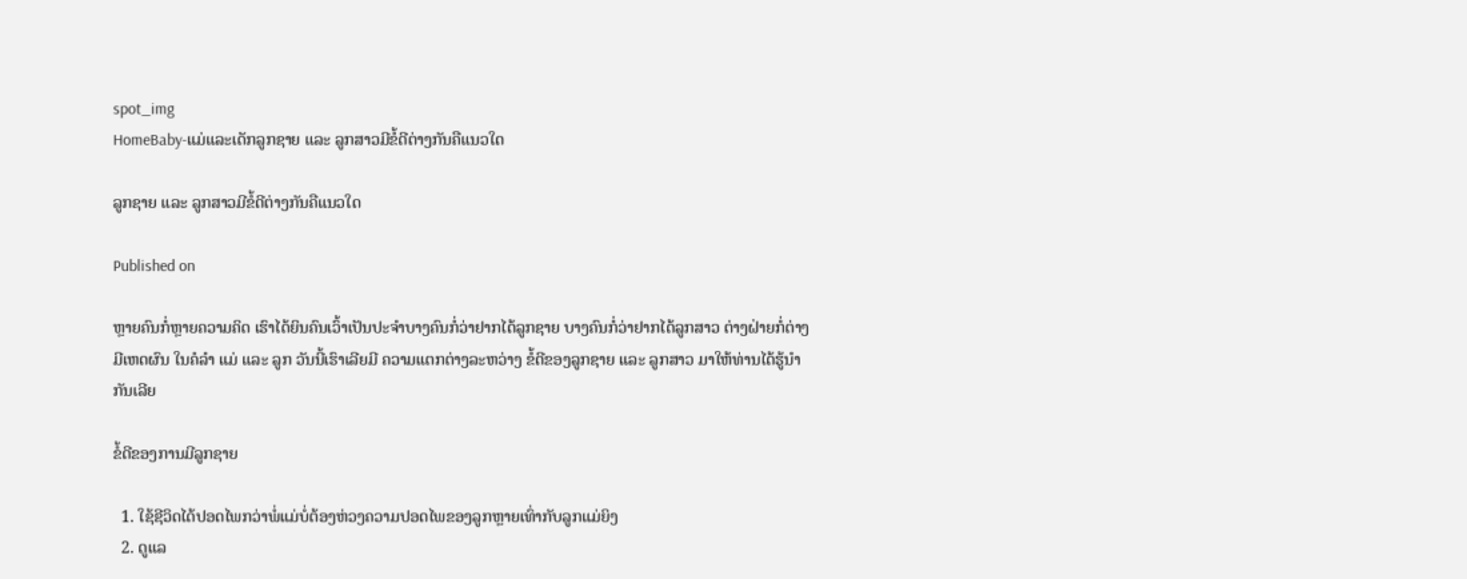spot_img
HomeBaby-ແມ່ແລະເດັກລູກຊາຍ ແລະ ລູກສາວມີຂໍ້ດີຕ່າງກັນຄືແນວໃດ

ລູກຊາຍ ແລະ ລູກສາວມີຂໍ້ດີຕ່າງກັນຄືແນວໃດ

Published on

ຫຼາຍຄົນກໍ່ຫຼາຍຄວາມຄິດ ເຮົາໄດ້ຍິນຄົນເວົ້າເປັນປະຈຳບາງຄົນກໍ່ວ່າຢາກໄດ້ລູກຊາຍ ບາງຄົນກໍ່ວ່າຢາກໄດ້ລູກສາວ ຕ່າງຝ່າຍກໍ່ຕ່າງມີເຫດຜົນ ໃນຄໍລຳ ແມ່ ແລະ ລູກ ວັນນີ້ເຮົາເລີຍມີ ຄວາມແຕກຕ່າງລະຫວ່າງ ຂໍ້ດີຂອງລູກຊາຍ ແລະ ລູກສາວ ມາໃຫ້ທ່ານໄດ້ຮູ້ນຳກັນເລີຍ

ຂໍ້ດີຂອງການມີລູກຊາຍ

  1. ໃຊ້ຊີວິດໄດ້ປອດໄພກວ່າພໍ່ແມ່ບໍ່ຕ້ອງຫ່ວງຄວາມປອດໄພຂອງລູກຫຼາຍເທົ່າກັບລູກແມ່ຍິງ
  2. ດູແລ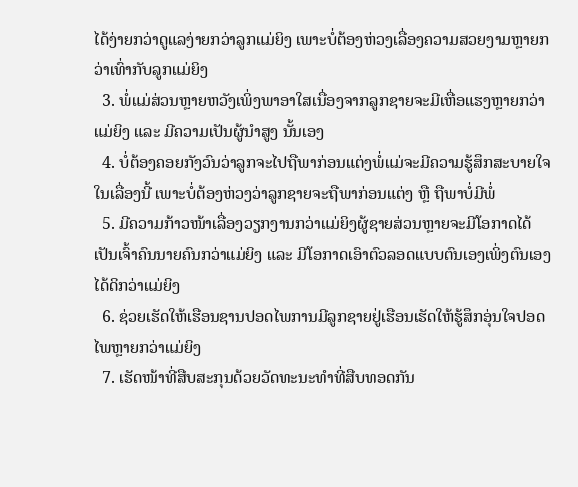ໄດ້ງ່າຍກວ່າດູແລງ່າຍກວ່າລູກແມ່ຍິງ ເພາະບໍ່ຕ້ອງຫ່ວງເລື່ອງຄວາມສວຍງາມຫຼາຍກວ່າເທົ່າກັບລູກແມ່ຍິງ
  3. ພໍ່ແມ່ສ່ວນຫຼາຍຫວັງເພິ່ງພາອາໃສເນື່ອງຈາກລູກຊາຍຈະມີເຫື່ອແຮງຫຼາຍກວ່າແມ່ຍິງ ແລະ ມີຄວາມເປັນຜູ້ນຳສູງ ນັ້ນເອງ
  4. ບໍ່ຕ້ອງຄອຍກັງວົນວ່າລູກຈະໄປຖືພາກ່ອນແຕ່ງພໍ່ແມ່ຈະມີຄວາມຮູ້ສຶກສະບາຍໃຈໃນເລື່ອງນີ້ ເພາະບໍ່ຕ້ອງຫ່ວງວ່າລູກຊາຍຈະຖືພາກ່ອນແຕ່ງ ຫຼື ຖືພາບໍ່ມີພໍ່
  5. ມີຄວາມກ້າວໜ້າເລື່ອງວຽກງານກວ່າແມ່ຍິງຜູ້ຊາຍສ່ວນຫຼາຍຈະມີໂອກາດໄດ້ເປັນເຈົ້າຄົນນາຍຄົນກວ່າແມ່ຍິງ ແລະ ມີໂອກາດເອົາຕົວລອດແບບຕົນເອງເພິ່ງຕົນເອງໄດ້ດິກວ່າແມ່ຍິງ
  6. ຊ່ວຍເຮັດໃຫ້ເຮືອນຊານປອດໄພການມີລູກຊາຍຢູ່ເຮືອນເຮັດໃຫ້ຮູ້ສຶກອຸ່ນໃຈປອດໄພຫຼາຍກວ່າແມ່ຍິງ
  7. ເຮັດໜ້າທີ່ສືບສະກຸນດ້ວຍວັດທະນະທຳທີ່ສືບທອດກັນ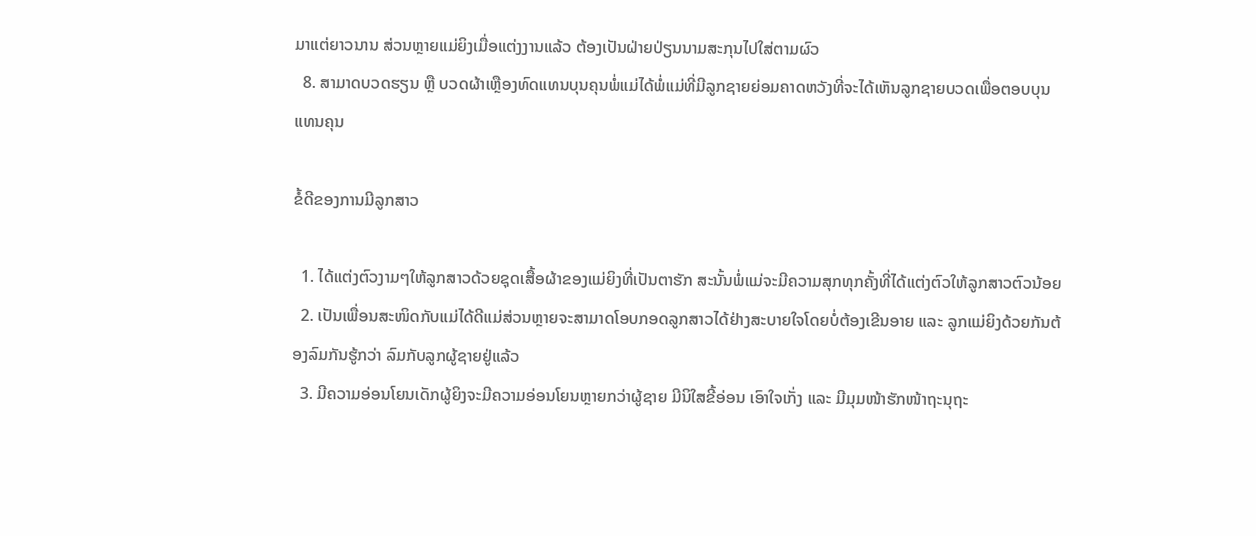ມາແຕ່ຍາວນານ ສ່ວນຫຼາຍແມ່ຍິງເມື່ອແຕ່ງງານແລ້ວ ຕ້ອງເປັນຝ່າຍປ່ຽນນາມສະກຸນໄປໃສ່ຕາມຜົວ
  8. ສາມາດບວດຮຽນ ຫຼື ບວດຜ້າເຫຼືອງທົດແທນບຸນຄຸນພໍ່ແມ່ໄດ້ພໍ່ແມ່ທີ່ມີລູກຊາຍຍ່ອມຄາດຫວັງທີ່ຈະໄດ້ເຫັນລູກຊາຍບວດເພື່ອຕອບບຸນແທນຄຸນ

ຂໍ້ດີຂອງການມີລູກສາວ

  1. ໄດ້ແຕ່ງຕົວງາມໆໃຫ້ລູກສາວດ້ວຍຊຸດເສື້ອຜ້າຂອງແມ່ຍິງທີ່ເປັນຕາຮັກ ສະນັ້ນພໍ່ແມ່ຈະມີຄວາມສຸກທຸກຄັ້ງທີ່ໄດ້ແຕ່ງຕົວໃຫ້ລູກສາວຕົວນ້ອຍ
  2. ເປັນເພື່ອນສະໜິດກັບແມ່ໄດ້ດີແມ່ສ່ວນຫຼາຍຈະສາມາດໂອບກອດລູກສາວໄດ້ຢ່າງສະບາຍໃຈໂດຍບໍ່ຕ້ອງເຂີນອາຍ ແລະ ລູກແມ່ຍິງດ້ວຍກັນຕ້ອງລົມກັນຮູ້ກວ່າ ລົມກັບລູກຜູ້ຊາຍຢູ່ແລ້ວ
  3. ມີຄວາມອ່ອນໂຍນເດັກຜູ້ຍິງຈະມີຄວາມອ່ອນໂຍນຫຼາຍກວ່າຜູ້ຊາຍ ມີນິໃສຂີ້ອ່ອນ ເອົາໃຈເກັ່ງ ແລະ ມີມຸມໜ້າຮັກໜ້າຖະນຸຖະ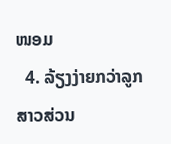ໜອມ
  4. ລ້ຽງງ່າຍກວ່າລູກສາວສ່ວນ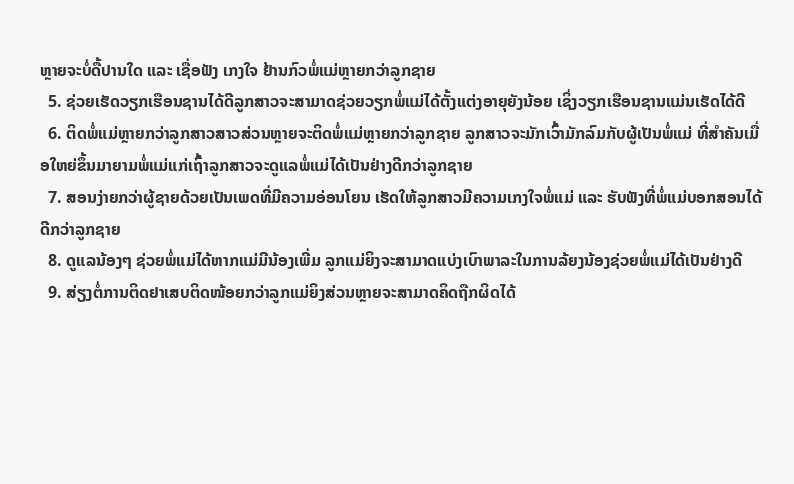ຫຼາຍຈະບໍ່ດື້ປານໃດ ແລະ ເຊື່ອຟັງ ເກງໃຈ ຢ້ານກົວພໍ່ແມ່ຫຼາຍກວ່າລູກຊາຍ
  5. ຊ່ວຍເຮັດວຽກເຮືອນຊານໄດ້ດີລູກສາວຈະສາມາດຊ່ວຍວຽກພໍ່ແມ່ໄດ້ຕັ້ງແຕ່ງອາຍຸຍັງນ້ອຍ ເຊິ່ງວຽກເຮືອນຊານແມ່ນເຮັດໄດ້ດີ
  6. ຕິດພໍ່ແມ່ຫຼາຍກວ່າລູກສາວສາວສ່ວນຫຼາຍຈະຕິດພໍ່ແມ່ຫຼາຍກວ່າລູກຊາຍ ລູກສາວຈະມັກເວົ້າມັກລົມກັບຜູ້ເປັນພໍ່ແມ່ ທີ່ສຳຄັນເມື່ອໃຫຍ່ຂຶ້ນມາຍາມພໍ່ແມ່ແກ່ເຖົ້າລູກສາວຈະດູແລພໍ່ແມ່ໄດ້ເປັນຢ່າງດີກວ່າລູກຊາຍ
  7. ສອນງ່າຍກວ່າຜູ້ຊາຍດ້ວຍເປັນເພດທີ່ມີຄວາມອ່ອນໂຍນ ເຮັດໃຫ້ລູກສາວມີຄວາມເກງໃຈພໍ່ແມ່ ແລະ ຮັບຟັງທີ່ພໍ່ແມ່ບອກສອນໄດ້ດີກວ່າລູກຊາຍ
  8. ດູແລນ້ອງໆ ຊ່ວຍພໍ່ແມ່ໄດ້ຫາກແມ່ມີນ້ອງເພີ່ມ ລູກແມ່ຍິງຈະສາມາດແບ່ງເບົາພາລະໃນການລ້ຍງນ້ອງຊ່ວຍພໍ່ແມ່ໄດ້ເປັນຢ່າງດີ
  9. ສ່ຽງຕໍ່ການຕິດຢາເສບຕິດໜ້ອຍກວ່າລູກແມ່ຍິງສ່ວນຫຼາຍຈະສາມາດຄິດຖືກຜິດໄດ້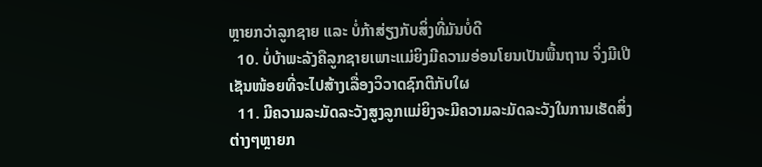ຫຼາຍກວ່າລູກຊາຍ ແລະ ບໍ່ກ້າສ່ຽງກັບສິ່ງທີ່ມັນບໍ່ດີ
  10. ບໍ່ບ້າພະລັງຄືລູກຊາຍເພາະແມ່ຍິງມີຄວາມອ່ອນໂຍນເປັນພື້ນຖານ ຈິ່ງມີເປີເຊັນໜ້ອຍທີ່ຈະໄປສ້າງເລື່ອງວິວາດຊົກຕີກັບໃຜ
  11. ມີຄວາມລະມັດລະວັງສູງລູກແມ່ຍິງຈະມີຄວາມລະມັດລະວັງໃນການເຮັດສິ່ງຕ່າງໆຫຼາຍກ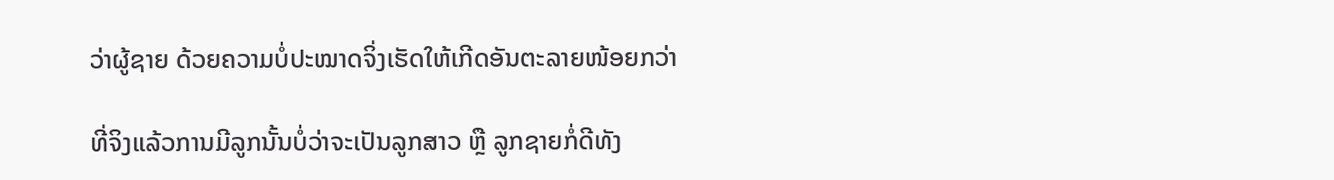ວ່າຜູ້ຊາຍ ດ້ວຍຄວາມບໍ່ປະໝາດຈິ່ງເຮັດໃຫ້ເກີດອັນຕະລາຍໜ້ອຍກວ່າ

ທີ່ຈິງແລ້ວການມີລູກນັ້ນບໍ່ວ່າຈະເປັນລູກສາວ ຫຼື ລູກຊາຍກໍ່ດີທັງ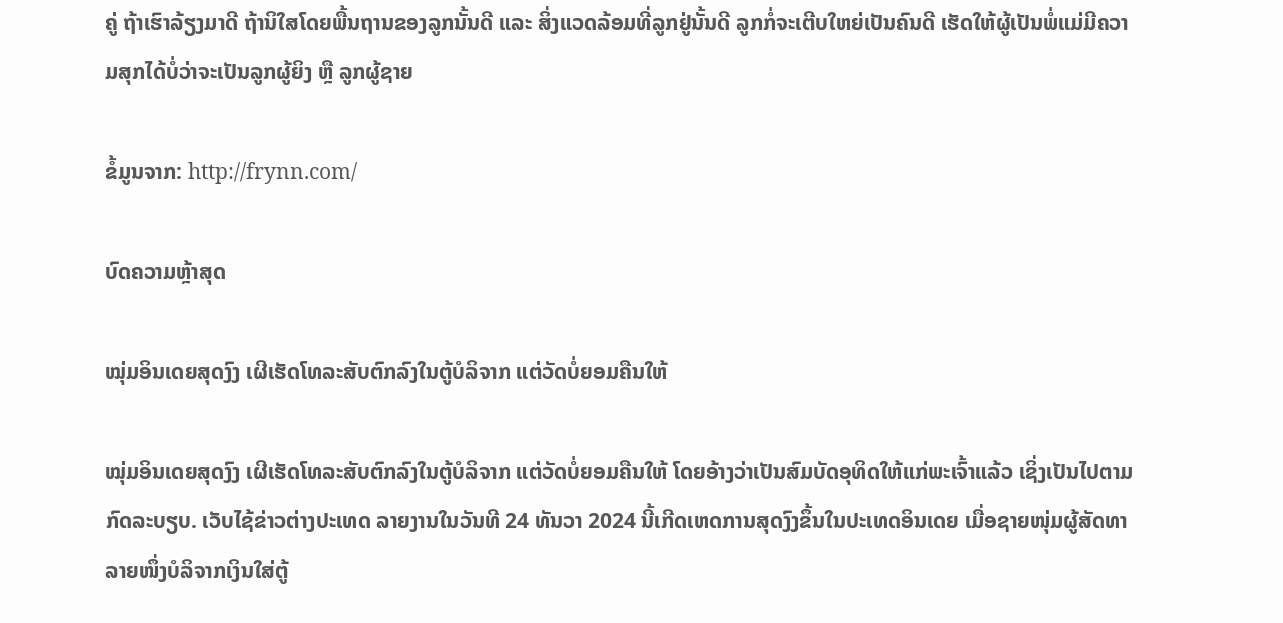ຄູ່ ຖ້າເຮົາລ້ຽງມາດີ ຖ້ານິໃສໂດຍພື້ນຖານຂອງລູກນັ້ນດີ ແລະ ສິ່ງແວດລ້ອມທີ່ລູກຢູ່ນັ້ນດີ ລູກກໍ່ຈະເຕີບໃຫຍ່ເປັນຄົນດີ ເຮັດໃຫ້ຜູ້ເປັນພໍ່ແມ່ມີຄວາມສຸກໄດ້ບໍ່ວ່າຈະເປັນລູກຜູ້ຍິງ ຫຼື ລູກຜູ້ຊາຍ

ຂໍ້ມູນຈາກ: http://frynn.com/

ບົດຄວາມຫຼ້າສຸດ

ໝຸ່ມອິນເດຍສຸດງົງ ເຜີເຮັດໂທລະສັບຕົກລົງໃນຕູ້ບໍລິຈາກ ແຕ່ວັດບໍ່ຍອມຄືນໃຫ້

ໝຸ່ມອິນເດຍສຸດງົງ ເຜີເຮັດໂທລະສັບຕົກລົງໃນຕູ້ບໍລິຈາກ ແຕ່ວັດບໍ່ຍອມຄືນໃຫ້ ໂດຍອ້າງວ່າເປັນສົມບັດອຸທິດໃຫ້ແກ່ພະເຈົ້າແລ້ວ ເຊິ່ງເປັນໄປຕາມກົດລະບຽບ. ເວັບໄຊ້ຂ່າວຕ່າງປະເທດ ລາຍງານໃນວັນທີ 24 ທັນວາ 2024 ນີ້ເກີດເຫດການສຸດງົງຂຶ້ນໃນປະເທດອິນເດຍ ເມື່ອຊາຍໜຸ່ມຜູ້ສັດທາລາຍໜຶ່ງບໍລິຈາກເງິນໃສ່ຕູ້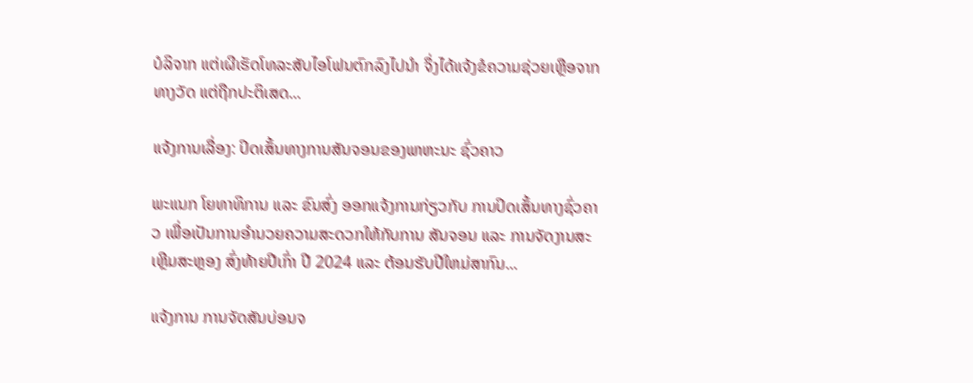ບໍລິຈາກ ແຕ່ເຜີເຮັດໂທລະສັບໄອໂຟນຕົກລົງໄປນຳ ຈຶ່ງໄດ້ແຈ້ງຂໍຄວາມຊ່ວຍເຫຼືອຈາກທາງວັດ ແຕ່ຖືກປະຕິເສດ...

ແຈ້ງການເລື່ອງ: ປິດເສັ້ນທາງການສັນຈອນຂອງພາຫະນະ ຊົ່ວຄາວ

ພະແນກ ໂຍທາທິການ ແລະ ຂົນສົ່ງ ອອກແຈ້ງການກ່ຽວກັບ ການປິດເສັ້ນທາງຊົ່ວຄາວ ເພື່ອເປັນການອໍານວຍຄວາມສະດວກໃຫ້ກັບການ ສັນຈອນ ແລະ ການຈັດງານສະເຫຼີມສະຫຼອງ ສົ່ງທ້າຍປີເກົ່າ ປີ 2024 ແລະ ຕ້ອນຮັບປີໃຫມ່ສາກົນ...

ແຈ້ງການ ການຈັດສັນບ່ອນຈ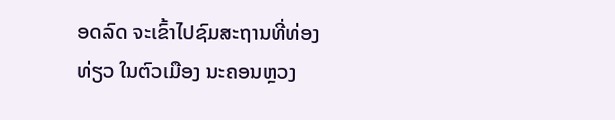ອດລົດ ຈະເຂົ້າໄປຊົມສະຖານທີ່ທ່ອງທ່ຽວ ໃນຕົວເມືອງ ນະຄອນຫຼວງ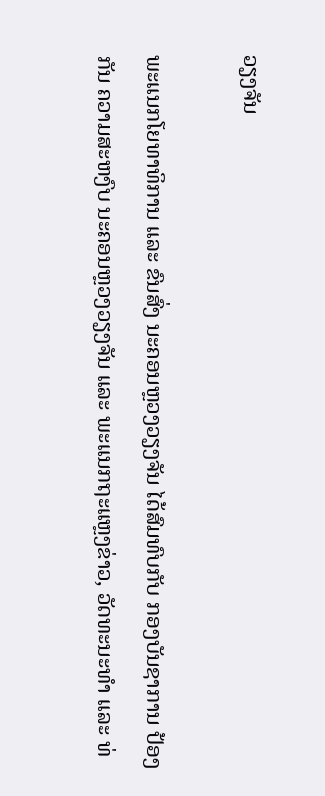ວຽງຈັນ

ພະແນກໂຍທາທິການ ແລະ ຂົນສົ່ງ ນະຄອນຫຼວງວຽງຈັນ ໄດ້ສົມທົບກັບ ກອງບັນຊາການ ປ້ອງກັນ ຄວາມສະຫງົບ ນະຄອນຫຼວງວຽງຈັນ ແລະ ພະແນກຖະແຫຼງຂ່າວ, ວັດທະນະທຳ ແລະ ທ່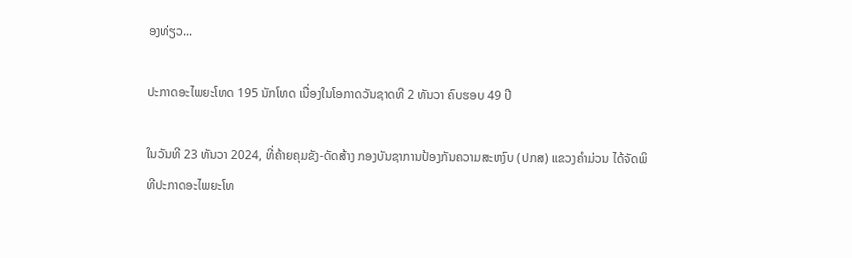ອງທ່ຽວ...

ປະກາດອະໄພຍະໂທດ 195 ນັກໂທດ ເນື່ອງໃນໂອກາດວັນຊາດທີ 2 ທັນວາ ຄົບຮອບ 49 ປີ

ໃນວັນທີ 23 ທັນວາ 2024, ທີ່ຄ້າຍຄຸມຂັງ-ດັດສ້າງ ກອງບັນຊາການປ້ອງກັນຄວາມສະຫງົບ (ປກສ) ແຂວງຄໍາມ່ວນ ໄດ້ຈັດພິທີປະກາດອະໄພຍະໂທ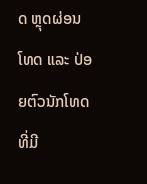ດ ຫຼຸດຜ່ອນໂທດ ແລະ ປ່ອຍຕົວນັກໂທດ ທີ່ມີ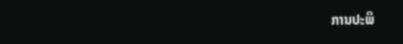ການປະພຶ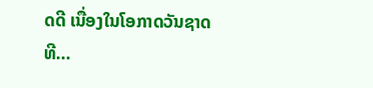ດດີ ເນື່ອງໃນໂອກາດວັນຊາດທີ...